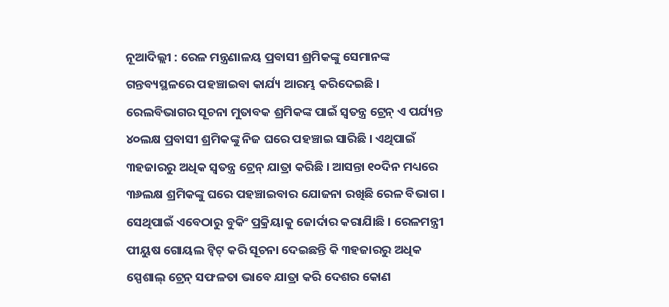ନୂଆଦିଲ୍ଲୀ : ରେଳ ମନ୍ତ୍ରଣାଳୟ ପ୍ରବାସୀ ଶ୍ରମିକଙ୍କୁ ସେମାନଙ୍କ ଗନ୍ତବ୍ୟସ୍ଥଳରେ ପହଞ୍ଚାଇବା କାର୍ଯ୍ୟ ଆରମ୍ଭ କରିଦେଇଛି । ରେଲବିଭାଗର ସୂଚନା ମୁତାବକ ଶ୍ରମିକଙ୍କ ପାଇଁ ସ୍ୱତନ୍ତ୍ର ଟ୍ରେନ୍ ଏ ପର୍ଯ୍ୟନ୍ତ ୪୦ଲକ୍ଷ ପ୍ରବାସୀ ଶ୍ରମିକଙ୍କୁ ନିଜ ଘରେ ପହଞ୍ଚାଇ ସାରିଛି । ଏଥିପାଇଁ ୩ହଜାରରୁ ଅଧିକ ସ୍ୱତନ୍ତ୍ର ଟ୍ରେନ୍ ଯାତ୍ରା କରିଛି । ଆସନ୍ତା ୧୦ଦିନ ମଧ୍ୟରେ ୩୬ଲକ୍ଷ ଶ୍ରମିକଙ୍କୁ ଘରେ ପହଞ୍ଚାଇବାର ଯୋଜନା ରଖିଛି ରେଳ ବିଭାଗ । ସେଥିପାଇଁ ଏବେଠାରୁ ବୁକିଂ ପ୍ରକ୍ରିୟାକୁ ଜୋର୍ଦାର କରାଯାିଛି । ରେଳମନ୍ତ୍ରୀ ପୀୟୁଷ ଗୋୟଲ ଟ୍ୱିଟ୍ କରି ସୂଚନା ଦେଇଛନ୍ତି କି ୩ହଜାରରୁ ଅଧିକ ସ୍ପେଶାଲ୍ ଟ୍ରେନ୍ ସଫଳତା ଭାବେ ଯାତ୍ରା କରି ଦେଶର କୋଣ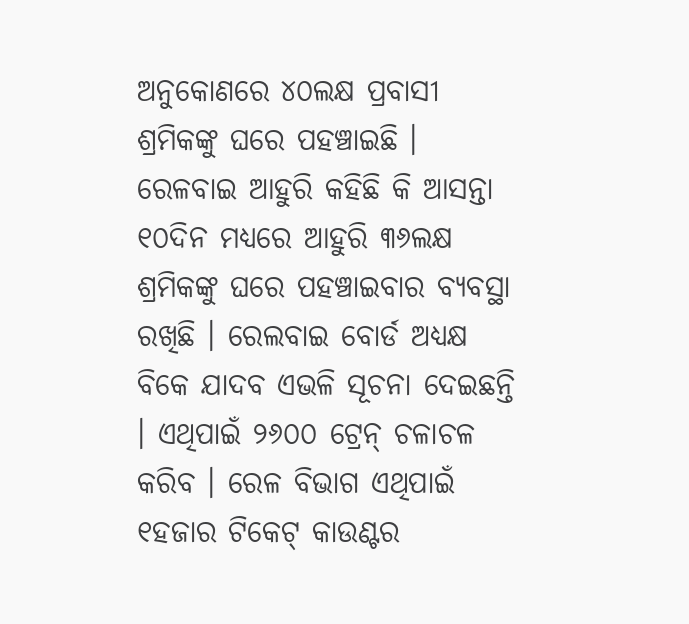ଅନୁକୋଣରେ ୪୦ଲକ୍ଷ ପ୍ରବାସୀ ଶ୍ରମିକଙ୍କୁ ଘରେ ପହଞ୍ଚାଇଛି । ରେଳବାଇ ଆହୁରି କହିଛି କି ଆସନ୍ତା ୧୦ଦିନ ମଧ୍ୟରେ ଆହୁରି ୩୬ଲକ୍ଷ ଶ୍ରମିକଙ୍କୁ ଘରେ ପହଞ୍ଚାଇବାର ବ୍ୟବସ୍ଥା ରଖିଛି । ରେଲବାଇ ବୋର୍ଡ ଅଧ୍ୟକ୍ଷ ବିକେ ଯାଦବ ଏଭଳି ସୂଚନା ଦେଇଛନ୍ତି । ଏଥିପାଇଁ ୨୬୦୦ ଟ୍ରେନ୍ ଚଳାଚଳ କରିବ । ରେଳ ବିଭାଗ ଏଥିପାଇଁ ୧ହଜାର ଟିକେଟ୍ କାଉଣ୍ଟର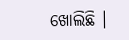ଖୋଲିଛି ।